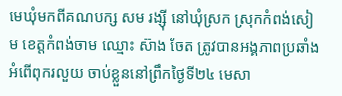មេឃុំមកពីគណបក្ស សម រង្ស៊ី នៅឃុំស្រក ស្រុកកំពង់សៀម ខេត្តកំពង់ចាម ឈ្មោះ ស៊ាង ចែត ត្រូវបានអង្គភាពប្រឆាំងអំពើពុករលួយ ចាប់ខ្លួននៅព្រឹកថ្ងៃទី២៤ មេសា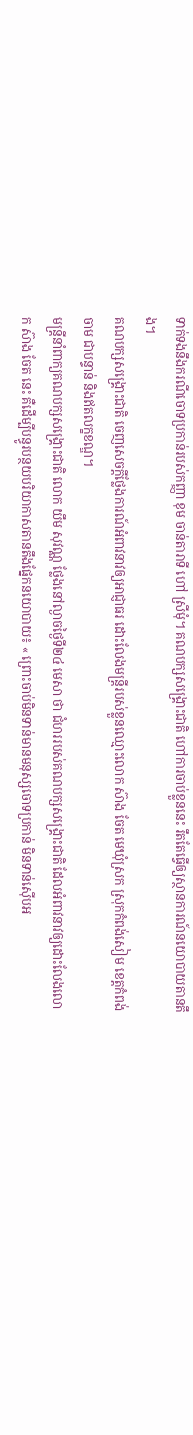ទាក់ទងនឹងករណីចោទប្រកាន់របស់កញ្ញា ខុម ចាន់តារាទី ហៅ ស្រីមុំ។ គណបក្សសង្គ្រោះជាតិ ហៅការចាប់ខ្លួននេះ រឹតតែធ្វើឲ្យស្ថានការណ៍នយោបាយតានតឹង។
គណបក្សសង្គ្រោះជាតិ ចេញសេចក្ដីថ្លែងការណ៍អំពាវនាវឲ្យអាជ្ញាធរ ដោះលែងមន្ត្រីរបស់ខ្លួនឈ្មោះលោក ស៊ាង ចែត មេឃុំស្រក ស្រុកកំពង់សៀម ខេត្តកំពង់ចាម ជាបន្ទាន់ និងឥតលក្ខខណ្ឌ។
មន្ត្រីនាំពាក្យគណបក្សសង្គ្រោះជាតិ លោក យឹម សុវណ្ណ ថ្លែងនៅល្ងាចថ្ងៃទី២៤ មេសា ថា ជំហររបស់គណបក្សសង្គ្រោះជាតិ ដែលអំពាវនាវឲ្យដោះលែងលោក ស៊ាង ចែត នេះ គឺដើម្បីបន្ធូរបន្ថយបរិយាកាសតានតឹងផ្នែកនយោបាយ៖ « ព្រោះចាប់មិនទាន់មានមនុស្សចោទប្រកាន់ មិនទាន់ស៊ើបអ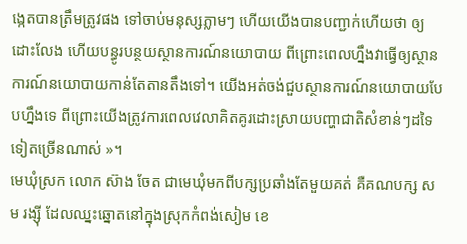ង្កេតបានត្រឹមត្រូវផង ទៅចាប់មនុស្សភ្លាមៗ ហើយយើងបានបញ្ជាក់ហើយថា ឲ្យដោះលែង ហើយបន្ធូរបន្ថយស្ថានការណ៍នយោបាយ ពីព្រោះពេលហ្នឹងវាធ្វើឲ្យស្ថានការណ៍នយោបាយកាន់តែតានតឹងទៅ។ យើងអត់ចង់ជួបស្ថានការណ៍នយោបាយបែបហ្នឹងទេ ពីព្រោះយើងត្រូវការពេលវេលាគិតគូរដោះស្រាយបញ្ហាជាតិសំខាន់ៗដទៃទៀតច្រើនណាស់ »។
មេឃុំស្រក លោក ស៊ាង ចែត ជាមេឃុំមកពីបក្សប្រឆាំងតែមួយគត់ គឺគណបក្ស សម រង្ស៊ី ដែលឈ្នះឆ្នោតនៅក្នុងស្រុកកំពង់សៀម ខេ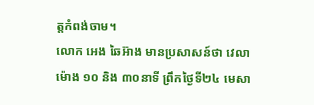ត្តកំពង់ចាម។
លោក អេង ឆៃអ៊ាង មានប្រសាសន៍ថា វេលាម៉ោង ១០ និង ៣០នាទី ព្រឹកថ្ងៃទី២៤ មេសា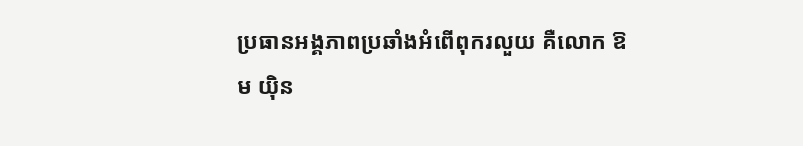ប្រធានអង្គភាពប្រឆាំងអំពើពុករលួយ គឺលោក ឱម យ៉ិន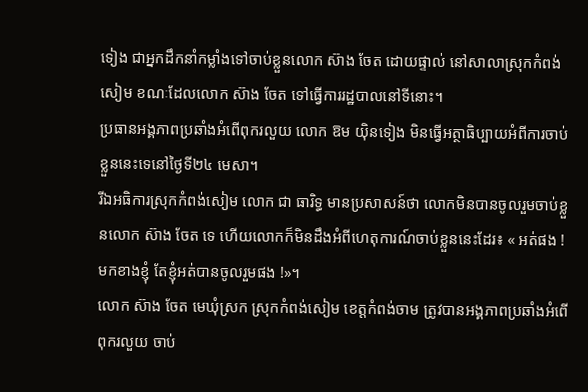ទៀង ជាអ្នកដឹកនាំកម្លាំងទៅចាប់ខ្លួនលោក ស៊ាង ចែត ដោយផ្ទាល់ នៅសាលាស្រុកកំពង់សៀម ខណៈដែលលោក ស៊ាង ចែត ទៅធ្វើការរដ្ឋបាលនៅទីនោះ។
ប្រធានអង្គភាពប្រឆាំងអំពើពុករលួយ លោក ឱម យ៉ិនទៀង មិនធ្វើអត្ថាធិប្បាយអំពីការចាប់ខ្លួននេះទេនៅថ្ងៃទី២៤ មេសា។
រីឯអធិការស្រុកកំពង់សៀម លោក ជា ធារិទ្ធ មានប្រសាសន៍ថា លោកមិនបានចូលរួមចាប់ខ្លួនលោក ស៊ាង ចែត ទេ ហើយលោកក៏មិនដឹងអំពីហេតុការណ៍ចាប់ខ្លួននេះដែរ៖ « អត់ផង ! មកខាងខ្ញុំ តែខ្ញុំអត់បានចូលរួមផង !»។
លោក ស៊ាង ចែត មេឃុំស្រក ស្រុកកំពង់សៀម ខេត្តកំពង់ចាម ត្រូវបានអង្គភាពប្រឆាំងអំពើពុករលួយ ចាប់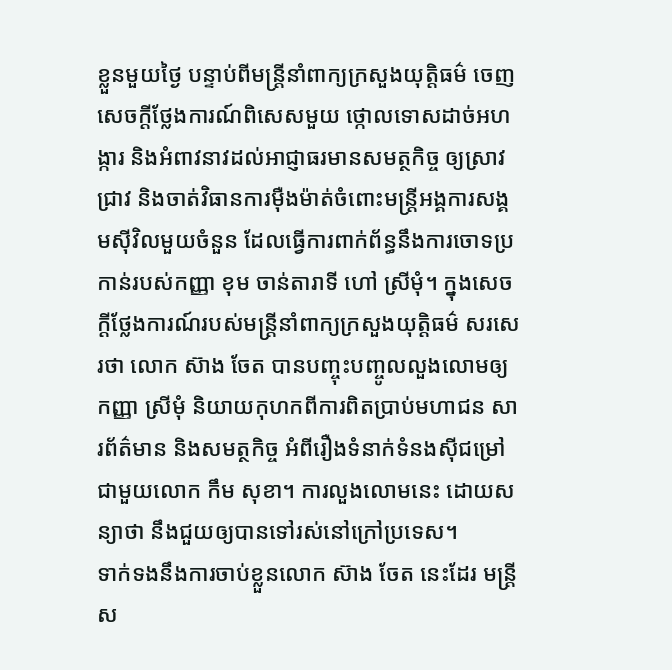ខ្លួនមួយថ្ងៃ បន្ទាប់ពីមន្ត្រីនាំពាក្យក្រសួងយុត្តិធម៌ ចេញសេចក្ដីថ្លែងការណ៍ពិសេសមួយ ថ្កោលទោសដាច់អហង្ការ និងអំពាវនាវដល់អាជ្ញាធរមានសមត្ថកិច្ច ឲ្យស្រាវជ្រាវ និងចាត់វិធានការម៉ឺងម៉ាត់ចំពោះមន្ត្រីអង្គការសង្គមស៊ីវិលមួយចំនួន ដែលធ្វើការពាក់ព័ន្ធនឹងការចោទប្រកាន់របស់កញ្ញា ខុម ចាន់តារាទី ហៅ ស្រីមុំ។ ក្នុងសេចក្ដីថ្លែងការណ៍របស់មន្ត្រីនាំពាក្យក្រសួងយុត្តិធម៌ សរសេរថា លោក ស៊ាង ចែត បានបញ្ចុះបញ្ចូលលួងលោមឲ្យកញ្ញា ស្រីមុំ និយាយកុហកពីការពិតប្រាប់មហាជន សារព័ត៌មាន និងសមត្ថកិច្ច អំពីរឿងទំនាក់ទំនងស៊ីជម្រៅជាមួយលោក កឹម សុខា។ ការលួងលោមនេះ ដោយសន្យាថា នឹងជួយឲ្យបានទៅរស់នៅក្រៅប្រទេស។
ទាក់ទងនឹងការចាប់ខ្លួនលោក ស៊ាង ចែត នេះដែរ មន្ត្រីស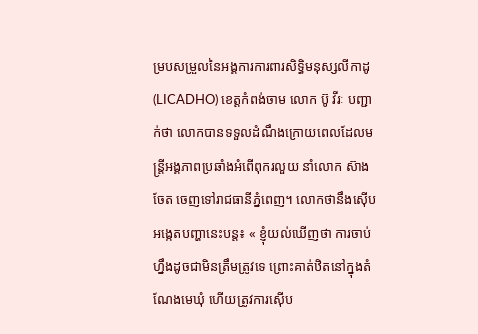ម្របសម្រួលនៃអង្គការការពារសិទ្ធិមនុស្សលីកាដូ (LICADHO) ខេត្តកំពង់ចាម លោក ប៊ូ វីរៈ បញ្ជាក់ថា លោកបានទទួលដំណឹងក្រោយពេលដែលមន្ត្រីអង្គភាពប្រឆាំងអំពើពុករលួយ នាំលោក ស៊ាង ចែត ចេញទៅរាជធានីភ្នំពេញ។ លោកថានឹងស៊ើបអង្កេតបញ្ហានេះបន្ត៖ « ខ្ញុំយល់ឃើញថា ការចាប់ហ្នឹងដូចជាមិនត្រឹមត្រូវទេ ព្រោះគាត់ឋិតនៅក្នុងតំណែងមេឃុំ ហើយត្រូវការស៊ើប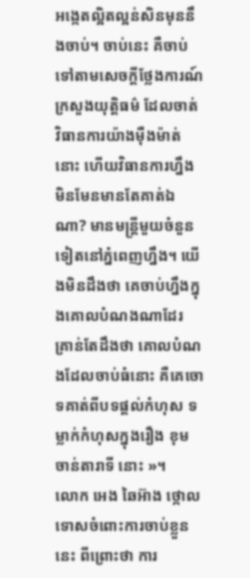អង្កេតល្អិតល្អន់សិនមុននឹងចាប់។ ចាប់នេះ គឺចាប់ទៅតាមសេចក្ដីថ្លែងការណ៍ក្រសួងយុត្តិធម៌ ដែលចាត់វិធានការយ៉ាងម៉ឺងម៉ាត់នោះ ហើយវិធានការហ្នឹង មិនមែនមានតែគាត់ឯណា? មានមន្ត្រីមួយចំនួនទៀតនៅភ្នំពេញហ្នឹង។ យើងមិនដឹងថា គេចាប់ហ្នឹងក្នុងគោលបំណងណាដែរ គ្រាន់តែដឹងថា គោលបំណងដែលចាប់ធំនោះ គឺគេចោទគាត់ពីបទផ្ដល់កំហុស ទម្លាក់កំហុសក្នុងរឿង ខុម ចាន់តារាទី នោះ »។
លោក អេង ឆៃអ៊ាង ថ្កោលទោសចំពោះការចាប់ខ្លួននេះ ពីព្រោះថា ការ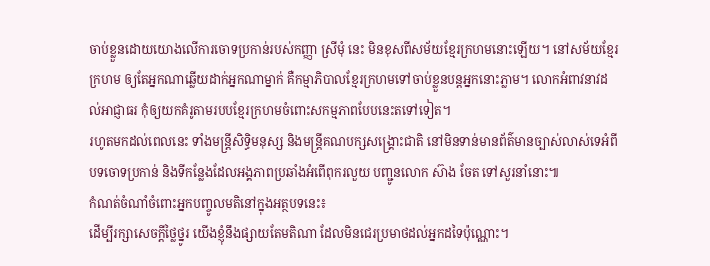ចាប់ខ្លួនដោយយោងលើការចោទប្រកាន់របស់កញ្ញា ស្រីមុំ នេះ មិនខុសពីសម័យខ្មែរក្រហមនោះឡើយ។ នៅសម័យខ្មែរក្រហម ឲ្យតែអ្នកណាឆ្លើយដាក់អ្នកណាម្នាក់ គឺកម្មាភិបាលខ្មែរក្រហមទៅចាប់ខ្លួនបន្តអ្នកនោះភ្លាម។ លោកអំពាវនាវដល់អាជ្ញាធរ កុំឲ្យយកគំរូតាមរបបខ្មែរក្រហមចំពោះសកម្មភាពបែបនេះតទៅទៀត។
រហូតមកដល់ពេលនេះ ទាំងមន្ត្រីសិទ្ធិមនុស្ស និងមន្ត្រីគណបក្សសង្គ្រោះជាតិ នៅមិនទាន់មានព័ត៌មានច្បាស់លាស់ទេអំពីបទចោទប្រកាន់ និងទីកន្លែងដែលអង្គភាពប្រឆាំងអំពើពុករលួយ បញ្ជូនលោក ស៊ាង ចែត ទៅសួរនាំនោះ៕
កំណត់ចំណាំចំពោះអ្នកបញ្ចូលមតិនៅក្នុងអត្ថបទនេះ៖
ដើម្បីរក្សាសេចក្ដីថ្លៃថ្នូរ យើងខ្ញុំនឹងផ្សាយតែមតិណា ដែលមិនជេរប្រមាថដល់អ្នកដទៃប៉ុណ្ណោះ។